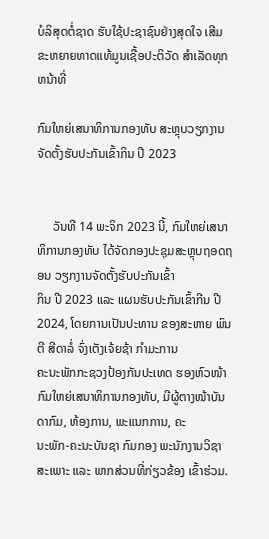ບໍລິສຸດຕໍ່ຊາດ ຮັບໃຊ້ປະຊາຊົນຢ່າງສຸດໃຈ ເສີມຂະຫຍາຍທາດແທ້ມູນເຊື້ອປະຕິວັດ ສໍາເລັດທຸກຫນ້າທີ່

ກົມໃຫຍ່ເສນາທິການກອງທັບ ສະຫຼຸບວຽກງານຈັດຕັ້ງຮັບປະກັນເຂົ້າກິນ ປີ 2023


     ວັນທີ 14 ພະຈິກ 2023 ນີ້, ກົມໃຫຍ່ເສນາທິການກອງທັບ ໄດ້ຈັດກອງປະຊຸມສະຫຼຸບຖອດຖອນ ວຽກງານຈັດຕັ້ງຮັບປະກັນເຂົ້າ
ກິນ ປີ 2023 ແລະ ແຜນຮັບປະກັນເຂົ້າກີນ ປີ 2024, ໂດຍການເປັນປະທານ ຂອງສະຫາຍ ພົນຕີ ສີດາລໍ່ ຈົ່ງເຕັງເຈ້ຍຊ້າ ກໍາມະການ
ຄະນະພັກກະຊວງປ້ອງກັນປະເທດ ຮອງຫົວໜ້າກົມໃຫຍ່ເສນາທິການກອງທັບ, ມີຜູ້ຕາງໜ້າບັນດາກົມ, ຫ້ອງການ, ພະແນກການ, ຄະ
ນະພັກ-ຄະນະບັນຊາ ກົມກອງ ພະນັກງານວິຊາສະເພາະ ແລະ ພາກສ່ວນທີ່ກ່ຽວຂ້ອງ ເຂົ້າຮ່ວມ.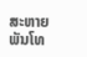ສະຫາຍ ພັນໂທ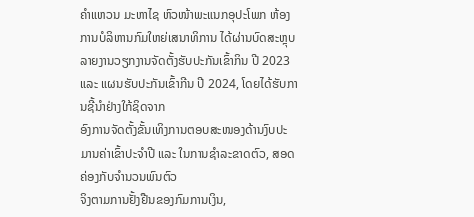ຄໍາແຫວນ ມະຫາໄຊ ຫົວໜ້າພະແນກອຸປະໂພກ ຫ້ອງການບໍລິຫານກົມໃຫຍ່ເສນາທິການ ໄດ້ຜ່ານບົດສະຫຼຸບ
ລາຍງານວຽກງານຈັດຕັ້ງຮັບປະກັນເຂົ້າກິນ ປີ 2023 ແລະ ແຜນຮັບປະກັນເຂົ້າກີນ ປີ 2024, ໂດຍໄດ້ຮັບການຊີ້ນໍາຢ່າງໃກ້ຊິດຈາກ
ອົງການຈັດຕັ້ງຂັ້ນເທິງການຕອບສະໜອງດ້ານງົບປະມານຄ່າເຂົ້າປະຈໍາປີ ແລະ ໃນການຊໍາລະຂາດຕົວ, ສອດຄ່ອງກັບຈໍານວນພົນຕົວ
ຈິງຕາມການຢັ້ງຢືນຂອງກົມການເງິນ,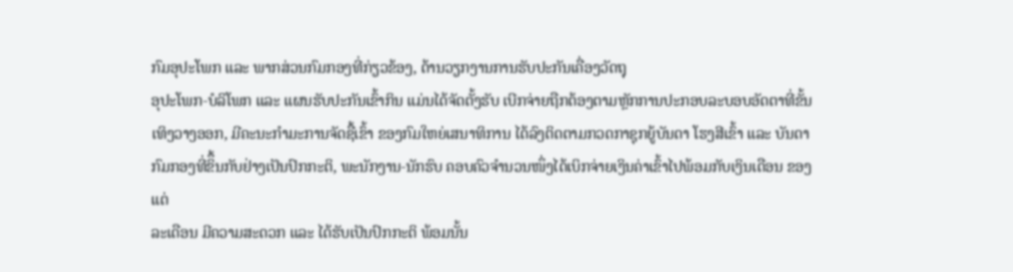ກົມອຸປະໂພກ ແລະ ພາກສ່ວນກົມກອງທີ່ກ່ຽວຂ້ອງ, ດ້ານວຽກງານການຮັບປະກັນເຄື່ອງວັດຖຸ
ອຸປະໂພກ-ບໍລິໂພກ ແລະ ແຜນຮັບປະກັນເຂົ້າກິນ ແມ່ນໄດ້ຈັດຕັ້ງຮັບ ເບີກຈ່າຍຖືກຕ້ອງຕາມຫຼັກການປະກອບລະບອບອັດຕາທີ່ຂັ້ນ
ເທິງວາງອອກ, ມີຄະນະກໍາມະການຈັດຊື້ເຂົ້າ ຂອງກົມໃຫຍ່ເສນາທິການ ໄດ້ລົງຕິດຕາມກວດກາຊຸກຍູ້ບັນດາ ໂຮງສີເຂົ້າ ແລະ ບັນດາ
ກົມກອງທີ່ຂິຶ້ນກັບຢ່າງເປັນປົກກະຕິ, ພະນັກງານ-ນັກຮົບ ຄອບຄົວຈໍານວນໜຶ່ງໄດ້ເບິກຈ່າຍເງິນຄ່າເຂົ້າໄປພ້ອມກັບເງິນເດືອນ ຂອງແຕ່
ລະເດືອນ ມີຄວາມສະດວກ ແລະ ໄດ້ຮັບເປັນປົກກະຕິ ພ້ອມນັ້ນ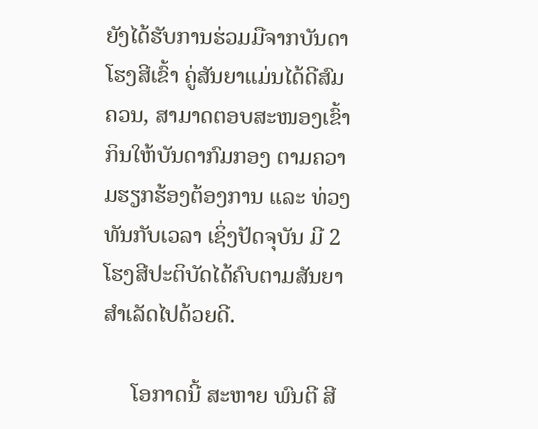ຍັງໄດ້ຮັບການຮ່ວມມືຈາກບັນດາໂຮງສີເຂົ້າ ຄູ່ສັນຍາແມ່ນໄດ້ດີສົມ
ຄວນ, ສາມາດຕອບສະໜອງເຂົ້າກິນໃຫ້ບັນດາກົມກອງ ຕາມຄວາມຮຽກຮ້ອງຕ້ອງການ ແລະ ທ່ວງທັນກັບເວລາ ເຊິ່ງປັດຈຸບັນ ມີ 2
ໂຮງສີປະຕິບັດໄດ້ຄົບຕາມສັນຍາສໍາເລັດໄປດ້ວຍດີ.

     ໂອກາດນີ້ ສະຫາຍ ພົນຕີ ສີ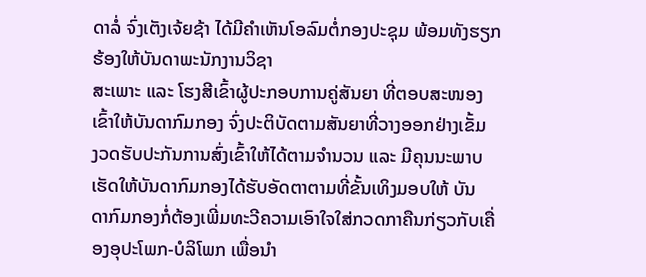ດາລໍ່ ຈົ່ງເຕັງເຈ້ຍຊ້າ ໄດ້ມີຄໍາເຫັນໂອລົມຕໍ່ກອງປະຊຸມ ພ້ອມທັງຮຽກຮ້ອງໃຫ້ບັນດາພະນັກງານວິຊາ
ສະເພາະ ແລະ ໂຮງສີເຂົ້າຜູ້ປະກອບການຄູ່ສັນຍາ ທີ່ຕອບສະໜອງເຂົ້າໃຫ້ບັນດາກົມກອງ ຈົ່ງປະຕິບັດຕາມສັນຍາທີ່ວາງອອກຢ່າງເຂັ້ມ
ງວດຮັບປະກັນການສົ່ງເຂົ້າໃຫ້ໄດ້ຕາມຈໍານວນ ແລະ ມີຄຸນນະພາບເຮັດໃຫ້ບັນດາກົມກອງໄດ້ຮັບອັດຕາຕາມທີ່ຂັ້ນເທິງມອບໃຫ້ ບັນ
ດາກົມກອງກໍ່ຕ້ອງເພີ່ມທະວີຄວາມເອົາໃຈໃສ່ກວດກາຄືນກ່ຽວກັບເຄື່ອງອຸປະໂພກ-ບໍລິໂພກ ເພື່ອນໍາ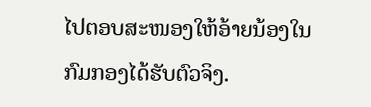ໄປຕອບສະໜອງໃຫ້ອ້າຍນ້ອງໃນ
ກົມກອງໄດ້ຮັບຕົວຈິງ.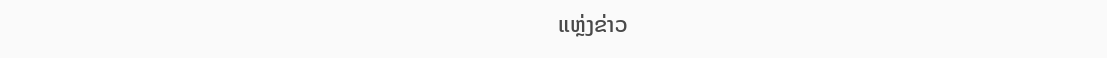ແຫຼ່ງຂ່າວ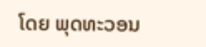ໂດຍ ພຸດທະວອນ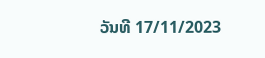ວັນທີ 17/11/2023